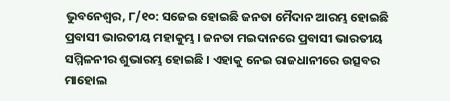ଭୁବନେଶ୍ବର, ୮/୧୦: ସଜେଇ ହୋଇଛି ଜନତା ମୈଦାନ ଆରମ୍ଭ ହୋଇଛି ପ୍ରବାସୀ ଭାରତୀୟ ମହାକୁମ୍ଭ । ଜନତା ମଇଦାନରେ ପ୍ରବାସୀ ଭାରତୀୟ ସମ୍ମିଳନୀର ଶୁଭାରମ୍ଭ ହୋଇଛି । ଏହାକୁ ନେଇ ରାଜଧାନୀରେ ଉତ୍ସବର ମାହୋଲ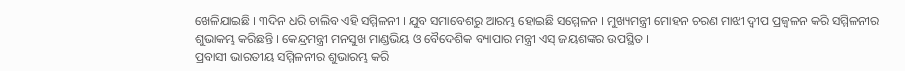ଖେଳିଯାଇଛି । ୩ଦିନ ଧରି ଚାଲିବ ଏହି ସମ୍ମିଳନୀ । ଯୁବ ସମାବେଶରୁ ଆରମ୍ଭ ହୋଇଛି ସମ୍ମେଳନ । ମୁଖ୍ୟମନ୍ତ୍ରୀ ମୋହନ ଚରଣ ମାଝୀ ଦ୍ବୀପ ପ୍ରଜ୍ବଳନ କରି ସମ୍ମିଳନୀର ଶୁଭାକମ୍ଭ କରିଛନ୍ତି । କେନ୍ଦ୍ରମନ୍ତ୍ରୀ ମନସୁଖ ମାଣ୍ଡଭିୟ ଓ ବୈଦେଶିକ ବ୍ୟାପାର ମନ୍ତ୍ରୀ ଏସ୍ ଜୟଶଙ୍କର ଉପସ୍ଥିତ ।
ପ୍ରବାସୀ ଭାରତୀୟ ସମ୍ମିଳନୀର ଶୁଭାରମ୍ଭ କରି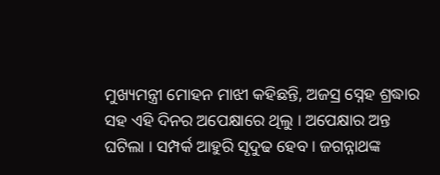ମୁଖ୍ୟମନ୍ତ୍ରୀ ମୋହନ ମାଝୀ କହିଛନ୍ତି, ଅଜସ୍ର ସ୍ନେହ ଶ୍ରଦ୍ଧାର ସହ ଏହି ଦିନର ଅପେକ୍ଷାରେ ଥିଲୁ । ଅପେକ୍ଷାର ଅନ୍ତ ଘଟିଲା । ସମ୍ପର୍କ ଆହୁରି ସୃଦୁଢ ହେବ । ଜଗନ୍ନାଥଙ୍କ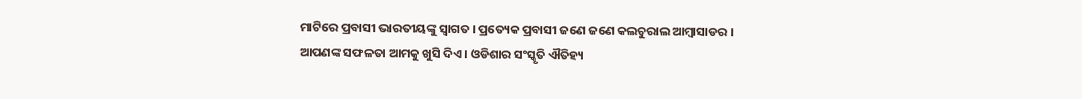ମାଟିରେ ପ୍ରବାସୀ ଭାରତୀୟଙ୍କୁ ସ୍ବାଗତ । ପ୍ରତ୍ୟେକ ପ୍ରବାସୀ ଜଣେ ଜଣେ କଲଚୁରାଲ ଆମ୍ବାସାଡର । ଆପଣଙ୍କ ସଫଳତା ଆମକୁ ଖୁସି ଦିଏ । ଓଡିଶାର ସଂସ୍କୃତି ଐତିହ୍ୟ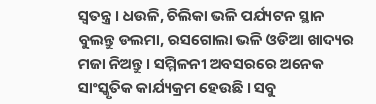ସ୍ବତନ୍ତ୍ର । ଧଉଳି, ଚିଲିକା ଭଳି ପର୍ଯ୍ୟଟନ ସ୍ଥାନ ବୁଲନ୍ତୁ ଡଲମା, ରସଗୋଲା ଭଳି ଓଡିଆ ଖାଦ୍ୟର ମଜା ନିଅନ୍ତୁ । ସମ୍ମିଳନୀ ଅବସରରେ ଅନେକ ସାଂସ୍କୃତିକ କାର୍ଯ୍ୟକ୍ରମ ହେଉଛି । ସବୁ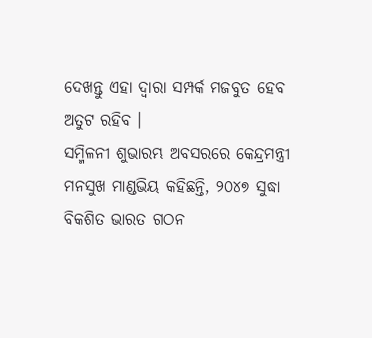ଦେଖନ୍ତୁ ଏହା ଦ୍ବାରା ସମ୍ପର୍କ ମଜବୁତ ହେବ ଅତୁଟ ରହିବ ।
ସମ୍ମିଳନୀ ଶୁଭାରମ୍ଭ ଅବସରରେ କେନ୍ଦ୍ରମନ୍ତ୍ରୀ ମନସୁଖ ମାଣ୍ଡଭିୟ କହିଛନ୍ତି, ୨୦୪୭ ସୁଦ୍ଧା ବିକଶିତ ଭାରତ ଗଠନ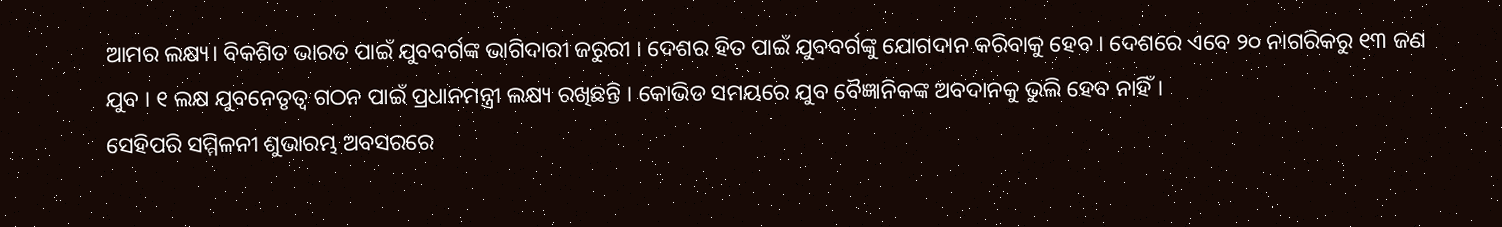ଆମର ଲକ୍ଷ୍ୟ। ବିକଶିତ ଭାରତ ପାଇଁ ଯୁବବର୍ଗଙ୍କ ଭାଗିଦାରୀ ଜରୁରୀ । ଦେଶର ହିତ ପାଇଁ ଯୁବବର୍ଗଙ୍କୁ ଯୋଗଦାନ କରିବାକୁ ହେବ । ଦେଶରେ ଏବେ ୨୦ ନାଗରିକରୁ ୧୩ ଜଣ ଯୁବ । ୧ ଲକ୍ଷ ଯୁବନେତୃତ୍ବ ଗଠନ ପାଇଁ ପ୍ରଧାନମନ୍ତ୍ରୀ ଲକ୍ଷ୍ୟ ରଖିଛନ୍ତି । କୋଭିଡ ସମୟରେ ଯୁବ ବୈଜ୍ଞାନିକଙ୍କ ଅବଦାନକୁ ଭୁଲି ହେବ ନାହିଁ।
ସେହିପରି ସମ୍ମିଳନୀ ଶୁଭାରମ୍ଭ ଅବସରରେ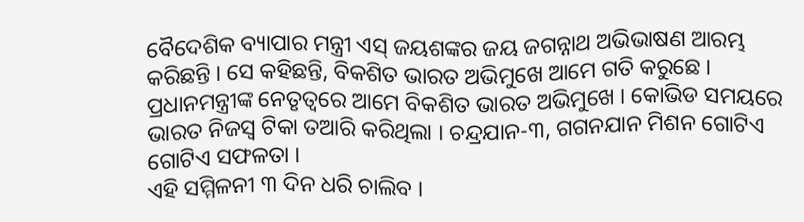ବୈଦେଶିକ ବ୍ୟାପାର ମନ୍ତ୍ରୀ ଏସ୍ ଜୟଶଙ୍କର ଜୟ ଜଗନ୍ନାଥ ଅଭିଭାଷଣ ଆରମ୍ଭ କରିଛନ୍ତି । ସେ କହିଛନ୍ତି, ବିକଶିତ ଭାରତ ଅଭିମୁଖେ ଆମେ ଗତି କରୁଛେ । ପ୍ରଧାନମନ୍ତ୍ରୀଙ୍କ ନେତୃତ୍ବରେ ଆମେ ବିକଶିତ ଭାରତ ଅଭିମୁଖେ । କୋଭିଡ ସମୟରେ ଭାରତ ନିଜସ୍ବ ଟିକା ତଆରି କରିଥିଲା । ଚନ୍ଦ୍ରଯାନ-୩, ଗଗନଯାନ ମିଶନ ଗୋଟିଏ ଗୋଟିଏ ସଫଳତା ।
ଏହି ସମ୍ମିଳନୀ ୩ ଦିନ ଧରି ଚାଲିବ ।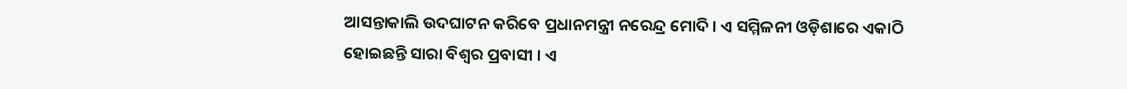ଆସନ୍ତାକାଲି ଉଦଘାଟନ କରିବେ ପ୍ରଧାନମନ୍ତ୍ରୀ ନରେନ୍ଦ୍ର ମୋଦି । ଏ ସମ୍ମିଳନୀ ଓଡ଼ିଶାରେ ଏକାଠି ହୋଇଛନ୍ତି ସାରା ବିଶ୍ୱର ପ୍ରବାସୀ । ଏ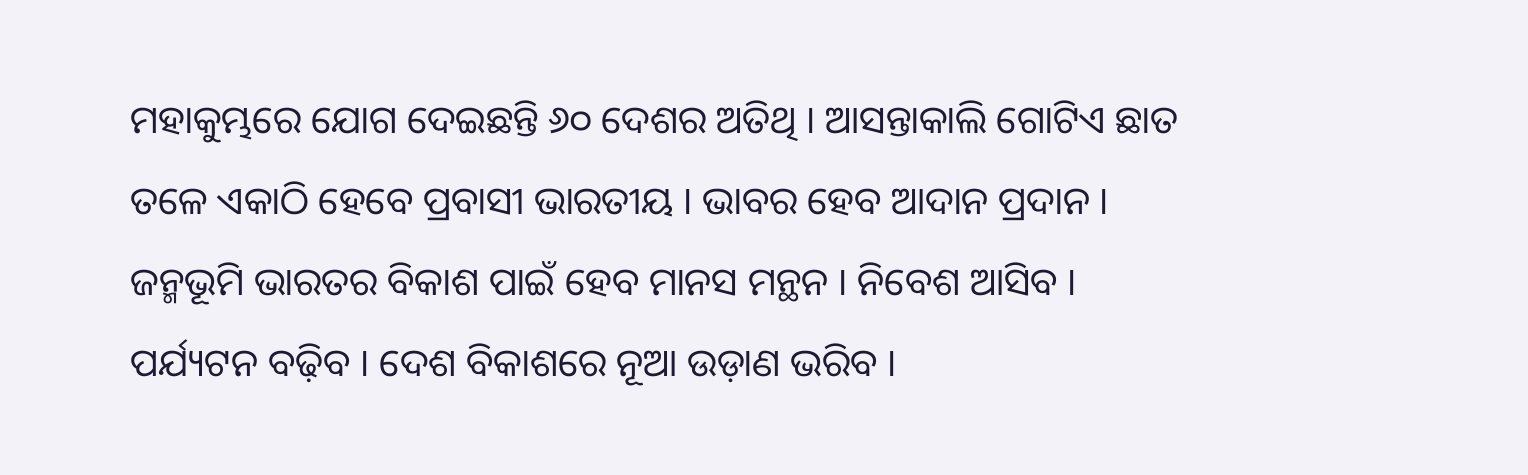ମହାକୁମ୍ଭରେ ଯୋଗ ଦେଇଛନ୍ତି ୬୦ ଦେଶର ଅତିଥି । ଆସନ୍ତାକାଲି ଗୋଟିଏ ଛାତ ତଳେ ଏକାଠି ହେବେ ପ୍ରବାସୀ ଭାରତୀୟ । ଭାବର ହେବ ଆଦାନ ପ୍ରଦାନ । ଜନ୍ମଭୂମି ଭାରତର ବିକାଶ ପାଇଁ ହେବ ମାନସ ମନ୍ଥନ । ନିବେଶ ଆସିବ । ପର୍ଯ୍ୟଟନ ବଢ଼ିବ । ଦେଶ ବିକାଶରେ ନୂଆ ଉଡ଼ାଣ ଭରିବ ।